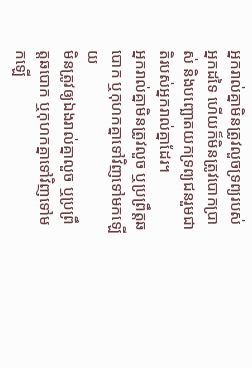អ្នករាល់គ្នាមិនត្រូវលួចទ្រព្យរបស់អ្នកដទៃ ហើយក៏មិនត្រូវបោកប្រាស់ និងបញ្ឆោតយកទ្រព្យជនរួមជាតិរបស់អ្នករាល់គ្នាដែរ។
អ្នករាល់គ្នាមិនត្រូវលួច ឬប្រព្រឹត្តឆបោក ឬកុហកគ្នាទៅវិញទៅមកឡើយ
មិនត្រូវឲ្យឯងរាល់គ្នាលួច ឬប្រព្រឹត្តឆបោក ឬកុហកគ្នាទៅវិញទៅមកឡើ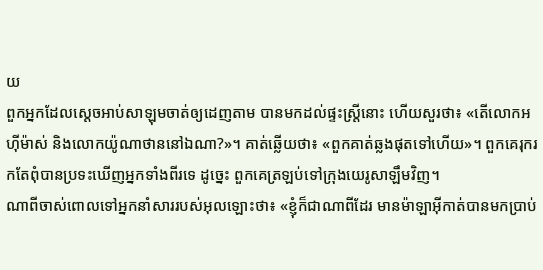យ
ពួកអ្នកដែលស្តេចអាប់សាឡុមចាត់ឲ្យដេញតាម បានមកដល់ផ្ទះស្ត្រីនោះ ហើយសួរថា៖ «តើលោកអហ៊ីម៉ាស់ និងលោកយ៉ូណាថាននៅឯណា?»។ គាត់ឆ្លើយថា៖ «ពួកគាត់ឆ្លងផុតទៅហើយ»។ ពួកគេរុករកតែពុំបានប្រទះឃើញអ្នកទាំងពីរទេ ដូច្នេះ ពួកគេត្រឡប់ទៅក្រុងយេរូសាឡឹមវិញ។
ណាពីចាស់ពោលទៅអ្នកនាំសាររបស់អុលឡោះថា៖ «ខ្ញុំក៏ជាណាពីដែរ មានម៉ាឡាអ៊ីកាត់បានមកប្រាប់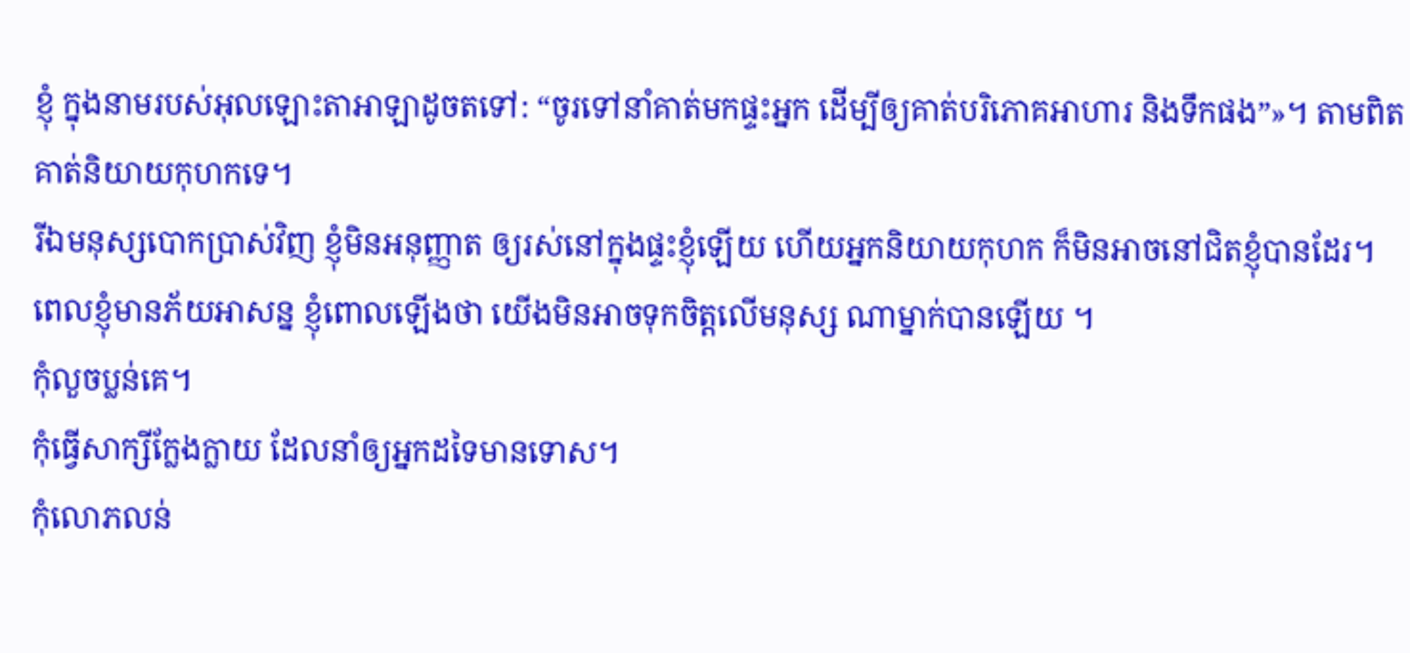ខ្ញុំ ក្នុងនាមរបស់អុលឡោះតាអាឡាដូចតទៅ: “ចូរទៅនាំគាត់មកផ្ទះអ្នក ដើម្បីឲ្យគាត់បរិភោគអាហារ និងទឹកផង”»។ តាមពិតគាត់និយាយកុហកទេ។
រីឯមនុស្សបោកប្រាស់វិញ ខ្ញុំមិនអនុញ្ញាត ឲ្យរស់នៅក្នុងផ្ទះខ្ញុំឡើយ ហើយអ្នកនិយាយកុហក ក៏មិនអាចនៅជិតខ្ញុំបានដែរ។
ពេលខ្ញុំមានភ័យអាសន្ន ខ្ញុំពោលឡើងថា យើងមិនអាចទុកចិត្តលើមនុស្ស ណាម្នាក់បានឡើយ ។
កុំលួចប្លន់គេ។
កុំធ្វើសាក្សីក្លែងក្លាយ ដែលនាំឲ្យអ្នកដទៃមានទោស។
កុំលោភលន់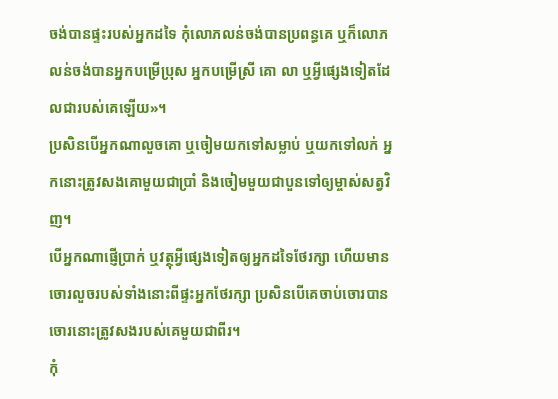ចង់បានផ្ទះរបស់អ្នកដទៃ កុំលោភលន់ចង់បានប្រពន្ធគេ ឬក៏លោភលន់ចង់បានអ្នកបម្រើប្រុស អ្នកបម្រើស្រី គោ លា ឬអ្វីផ្សេងទៀតដែលជារបស់គេឡើយ»។
ប្រសិនបើអ្នកណាលួចគោ ឬចៀមយកទៅសម្លាប់ ឬយកទៅលក់ អ្នកនោះត្រូវសងគោមួយជាប្រាំ និងចៀមមួយជាបួនទៅឲ្យម្ចាស់សត្វវិញ។
បើអ្នកណាផ្ញើប្រាក់ ឬវត្ថុអ្វីផ្សេងទៀតឲ្យអ្នកដទៃថែរក្សា ហើយមានចោរលួចរបស់ទាំងនោះពីផ្ទះអ្នកថែរក្សា ប្រសិនបើគេចាប់ចោរបាន ចោរនោះត្រូវសងរបស់គេមួយជាពីរ។
កុំ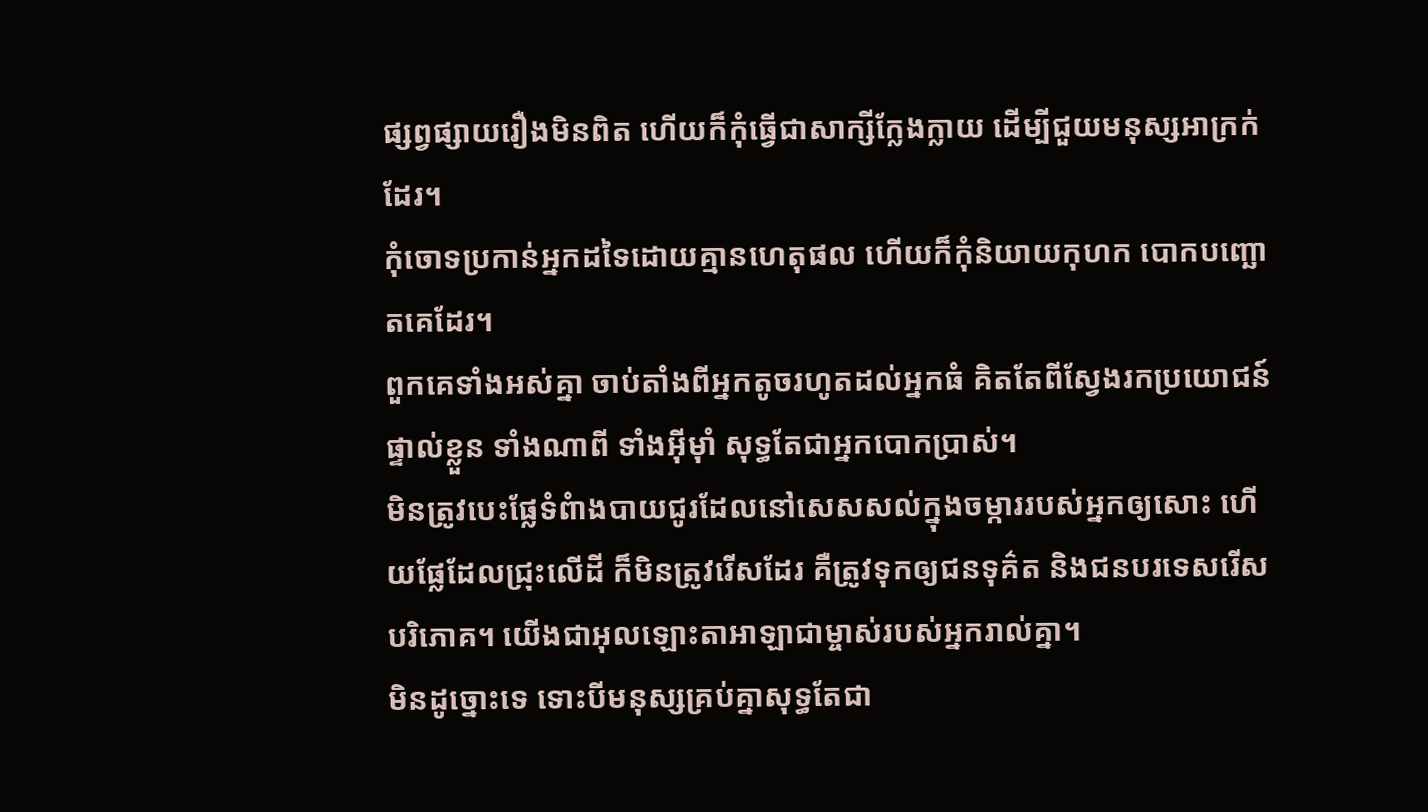ផ្សព្វផ្សាយរឿងមិនពិត ហើយក៏កុំធ្វើជាសាក្សីក្លែងក្លាយ ដើម្បីជួយមនុស្សអាក្រក់ដែរ។
កុំចោទប្រកាន់អ្នកដទៃដោយគ្មានហេតុផល ហើយក៏កុំនិយាយកុហក បោកបញ្ឆោតគេដែរ។
ពួកគេទាំងអស់គ្នា ចាប់តាំងពីអ្នកតូចរហូតដល់អ្នកធំ គិតតែពីស្វែងរកប្រយោជន៍ផ្ទាល់ខ្លួន ទាំងណាពី ទាំងអ៊ីមុាំ សុទ្ធតែជាអ្នកបោកប្រាស់។
មិនត្រូវបេះផ្លែទំពំាងបាយជូរដែលនៅសេសសល់ក្នុងចម្ការរបស់អ្នកឲ្យសោះ ហើយផ្លែដែលជ្រុះលើដី ក៏មិនត្រូវរើសដែរ គឺត្រូវទុកឲ្យជនទុគ៌ត និងជនបរទេសរើសបរិភោគ។ យើងជាអុលឡោះតាអាឡាជាម្ចាស់របស់អ្នករាល់គ្នា។
មិនដូច្នោះទេ ទោះបីមនុស្សគ្រប់គ្នាសុទ្ធតែជា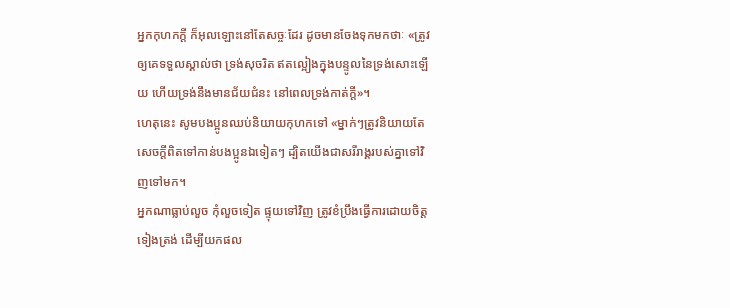អ្នកកុហកក្ដី ក៏អុលឡោះនៅតែសច្ចៈដែរ ដូចមានចែងទុកមកថាៈ «ត្រូវឲ្យគេទទួលស្គាល់ថា ទ្រង់សុចរិត ឥតល្អៀងក្នុងបន្ទូលនៃទ្រង់សោះឡើយ ហើយទ្រង់នឹងមានជ័យជំនះ នៅពេលទ្រង់កាត់ក្ដី»។
ហេតុនេះ សូមបងប្អូនឈប់និយាយកុហកទៅ «ម្នាក់ៗត្រូវនិយាយតែសេចក្ដីពិតទៅកាន់បងប្អូនឯទៀតៗ ដ្បិតយើងជាសរីរាង្គរបស់គ្នាទៅវិញទៅមក។
អ្នកណាធ្លាប់លួច កុំលួចទៀត ផ្ទុយទៅវិញ ត្រូវខំប្រឹងធ្វើការដោយចិត្ដទៀងត្រង់ ដើម្បីយកផល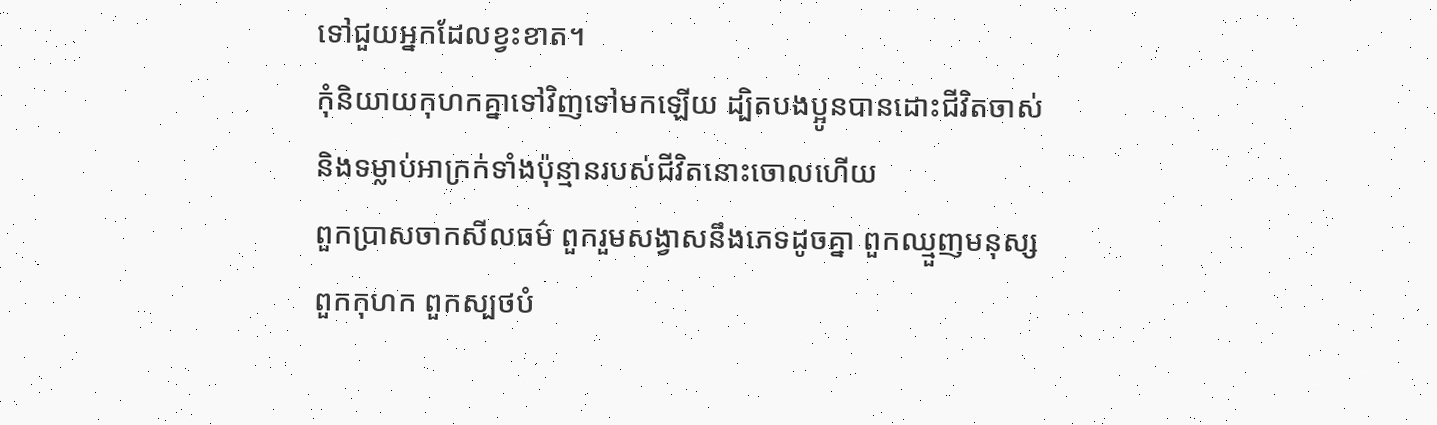ទៅជួយអ្នកដែលខ្វះខាត។
កុំនិយាយកុហកគ្នាទៅវិញទៅមកឡើយ ដ្បិតបងប្អូនបានដោះជីវិតចាស់ និងទម្លាប់អាក្រក់ទាំងប៉ុន្មានរបស់ជីវិតនោះចោលហើយ
ពួកប្រាសចាកសីលធម៌ ពួករួមសង្វាសនឹងភេទដូចគ្នា ពួកឈ្មួញមនុស្ស ពួកកុហក ពួកស្បថបំ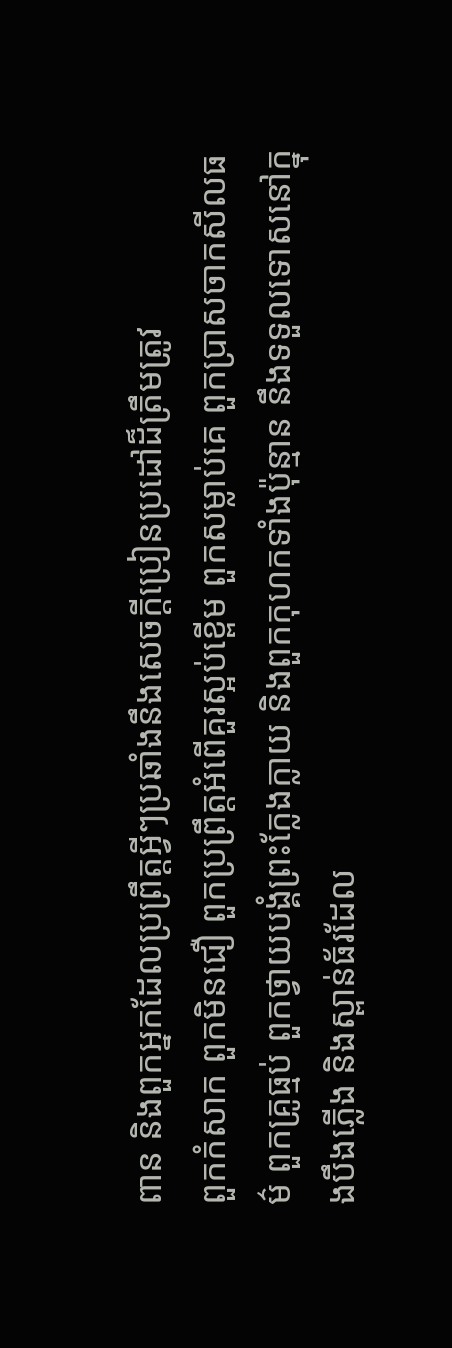ពាន និងពួកអ្នកដែលប្រព្រឹត្ដអ្វីៗប្រឆាំងនឹងសេចក្ដីប្រៀនប្រដៅដ៏ត្រឹមត្រូវ
ពួកកំសាក ពួកមិនជឿ ពួកប្រព្រឹត្ដអំពើគួរស្អប់ខ្ពើម ពួកសម្លាប់គេ ពួកប្រាសចាកសីលធម៌ ពួកគ្រូធ្មប់ ពួកថ្វាយបង្គំព្រះក្លែងក្លាយ និងពួកកុហកទាំងប៉ុន្មាន នឹងទទួលទោសនៅក្នុងបឹងភ្លើង និងស្ពាន់ធ័រដែល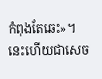កំពុងតែឆេះ»។ នេះហើយជាសេច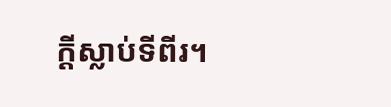ក្ដីស្លាប់ទីពីរ។